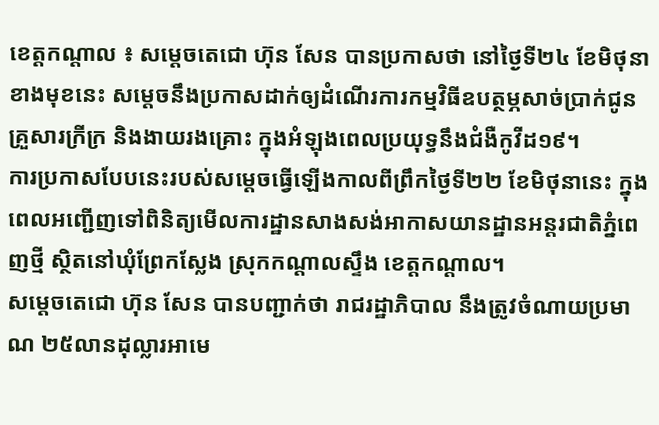ខេត្តកណ្តាល ៖ សម្តេចតេជោ ហ៊ុន សែន បានប្រកាសថា នៅថ្ងៃទី២៤ ខែមិថុនាខាងមុខនេះ សម្តេចនឹងប្រកាសដាក់ឲ្យដំណើរការកម្មវិធីឧបត្ថម្ភសាច់ប្រាក់ជូនគ្រួសារក្រីក្រ និងងាយរងគ្រោះ ក្នុងអំឡុងពេលប្រយុទ្ធនឹងជំងឺកូវីដ១៩។
ការប្រកាសបែបនេះរបស់សម្តេចធ្វើឡើងកាលពីព្រឹកថ្ងៃទី២២ ខែមិថុនានេះ ក្នុងពេលអញ្ជើញទៅពិនិត្យមើលការដ្ឋានសាងសង់អាកាសយានដ្ឋានអន្តរជាតិភ្នំពេញថ្មី ស្ថិតនៅឃុំព្រែកស្លែង ស្រុកកណ្តាលស្ទឹង ខេត្តកណ្តាល។
សម្តេចតេជោ ហ៊ុន សែន បានបញ្ជាក់ថា រាជរដ្ឋាភិបាល នឹងត្រូវចំណាយប្រមាណ ២៥លានដុល្លារអាមេ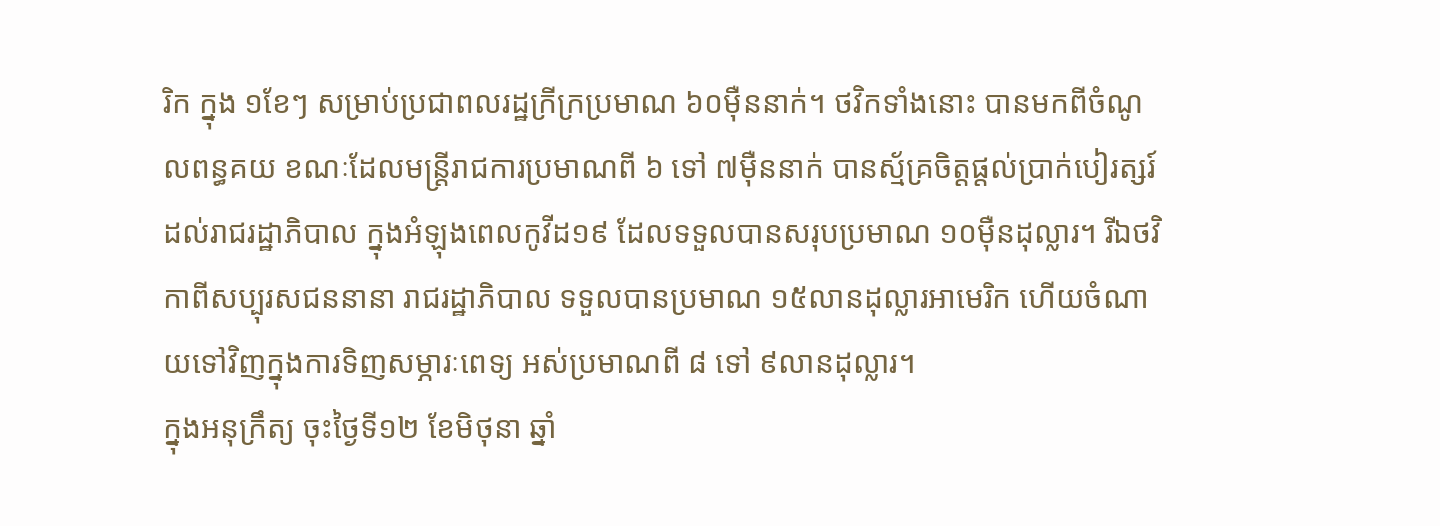រិក ក្នុង ១ខែៗ សម្រាប់ប្រជាពលរដ្ឋក្រីក្រប្រមាណ ៦០ម៉ឺននាក់។ ថវិកទាំងនោះ បានមកពីចំណូលពន្ធគយ ខណៈដែលមន្ត្រីរាជការប្រមាណពី ៦ ទៅ ៧ម៉ឺននាក់ បានស្ម័គ្រចិត្តផ្តល់ប្រាក់បៀរត្សរ៍ដល់រាជរដ្ឋាភិបាល ក្នុងអំឡុងពេលកូវីដ១៩ ដែលទទួលបានសរុបប្រមាណ ១០ម៉ឺនដុល្លារ។ រីឯថវិកាពីសប្បុរសជននានា រាជរដ្ឋាភិបាល ទទួលបានប្រមាណ ១៥លានដុល្លារអាមេរិក ហើយចំណាយទៅវិញក្នុងការទិញសម្ភារៈពេទ្យ អស់ប្រមាណពី ៨ ទៅ ៩លានដុល្លារ។
ក្នុងអនុក្រឹត្យ ចុះថ្ងៃទី១២ ខែមិថុនា ឆ្នាំ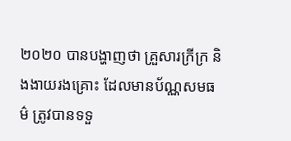២០២០ បានបង្ហាញថា គ្រួសារក្រីក្រ និងងាយរងគ្រោះ ដែលមានប័ណ្ណសមធម៌ ត្រូវបានទទួ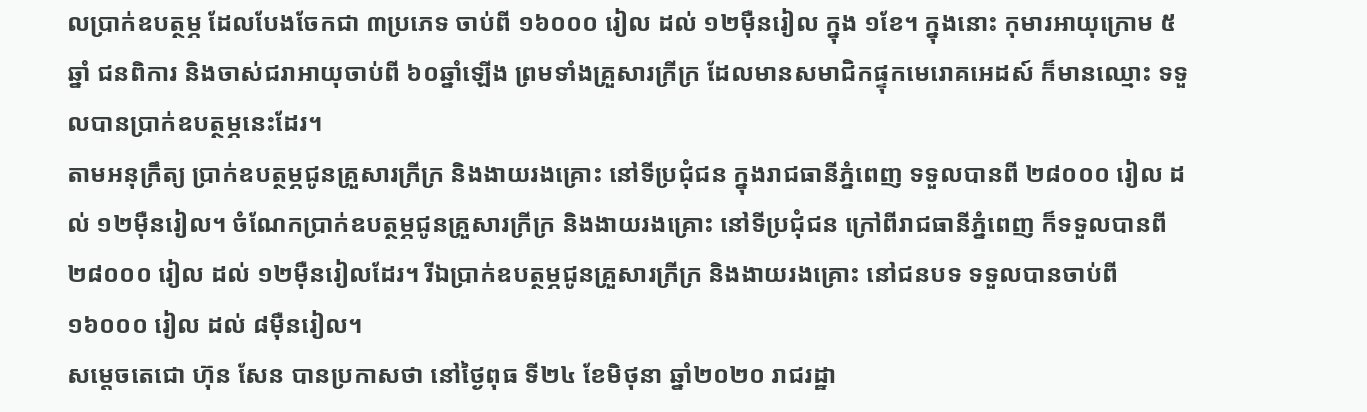លប្រាក់ឧបត្ថម្ភ ដែលបែងចែកជា ៣ប្រភេទ ចាប់ពី ១៦០០០ រៀល ដល់ ១២ម៉ឺនរៀល ក្នុង ១ខែ។ ក្នុងនោះ កុមារអាយុក្រោម ៥ឆ្នាំ ជនពិការ និងចាស់ជរាអាយុចាប់ពី ៦០ឆ្នាំឡើង ព្រមទាំងគ្រួសារក្រីក្រ ដែលមានសមាជិកផ្ទុកមេរោគអេដស៍ ក៏មានឈ្មោះ ទទួលបានប្រាក់ឧបត្ថម្ភនេះដែរ។
តាមអនុក្រឹត្យ ប្រាក់ឧបត្ថម្ភជូនគ្រួសារក្រីក្រ និងងាយរងគ្រោះ នៅទីប្រជុំជន ក្នុងរាជធានីភ្នំពេញ ទទួលបានពី ២៨០០០ រៀល ដល់ ១២ម៉ឺនរៀល។ ចំណែកប្រាក់ឧបត្ថម្ភជូនគ្រួសារក្រីក្រ និងងាយរងគ្រោះ នៅទីប្រជុំជន ក្រៅពីរាជធានីភ្នំពេញ ក៏ទទួលបានពី ២៨០០០ រៀល ដល់ ១២ម៉ឺនរៀលដែរ។ រីឯប្រាក់ឧបត្ថម្ភជូនគ្រួសារក្រីក្រ និងងាយរងគ្រោះ នៅជនបទ ទទួលបានចាប់ពី ១៦០០០ រៀល ដល់ ៨ម៉ឺនរៀល។
សម្តេចតេជោ ហ៊ុន សែន បានប្រកាសថា នៅថ្ងៃពុធ ទី២៤ ខែមិថុនា ឆ្នាំ២០២០ រាជរដ្ឋា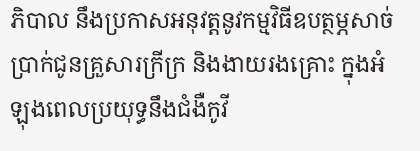ភិបាល នឹងប្រកាសអនុវត្តនូវកម្មវិធីឧបត្ថម្ភសាច់ប្រាក់ជូនគ្រួសារក្រីក្រ និងងាយរងគ្រោះ ក្នុងអំឡុងពេលប្រយុទ្ធនឹងជំងឺកូវី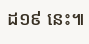ដ១៩ នេះ៕